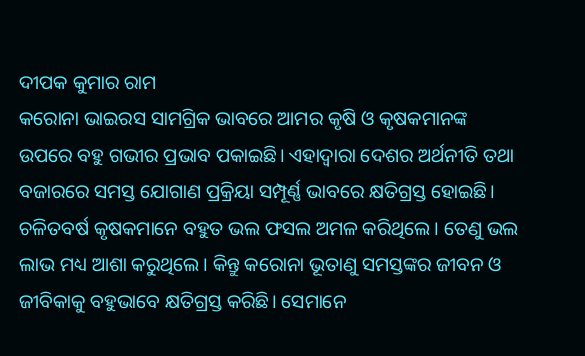ଦୀପକ କୁମାର ରାମ
କରୋନା ଭାଇରସ ସାମଗ୍ରିକ ଭାବରେ ଆମର କୃଷି ଓ କୃଷକମାନଙ୍କ ଉପରେ ବହୁ ଗଭୀର ପ୍ରଭାବ ପକାଇଛି। ଏହାଦ୍ୱାରା ଦେଶର ଅର୍ଥନୀତି ତଥା ବଜାରରେ ସମସ୍ତ ଯୋଗାଣ ପ୍ରକ୍ରିୟା ସମ୍ପୂର୍ଣ୍ଣ ଭାବରେ କ୍ଷତିଗ୍ରସ୍ତ ହୋଇଛି।
ଚଳିତବର୍ଷ କୃଷକମାନେ ବହୁତ ଭଲ ଫସଲ ଅମଳ କରିଥିଲେ। ତେଣୁ ଭଲ ଲାଭ ମଧ୍ୟ ଆଶା କରୁଥିଲେ। କିନ୍ତୁ କରୋନା ଭୂତାଣୁ ସମସ୍ତଙ୍କର ଜୀବନ ଓ ଜୀବିକାକୁ ବହୁଭାବେ କ୍ଷତିଗ୍ରସ୍ତ କରିଛି। ସେମାନେ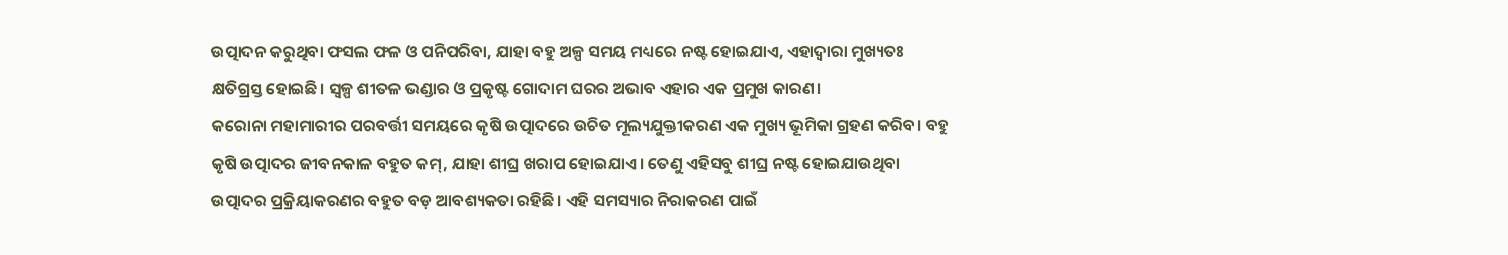ଉତ୍ପାଦନ କରୁଥିବା ଫସଲ ଫଳ ଓ ପନିପରିବା, ଯାହା ବହୁ ଅଳ୍ପ ସମୟ ମଧ୍ୟରେ ନଷ୍ଟ ହୋଇଯାଏ, ଏହାଦ୍ୱାରା ମୁଖ୍ୟତଃ କ୍ଷତିଗ୍ରସ୍ତ ହୋଇଛି। ସ୍ବଳ୍ପ ଶୀତଳ ଭଣ୍ଡାର ଓ ପ୍ରକୃଷ୍ଟ ଗୋଦାମ ଘରର ଅଭାବ ଏହାର ଏକ ପ୍ରମୁଖ କାରଣ।
କରୋନା ମହାମାରୀର ପରବର୍ତ୍ତୀ ସମୟରେ କୃଷି ଉତ୍ପାଦରେ ଉଚିତ ମୂଲ୍ୟଯୁକ୍ତୀକରଣ ଏକ ମୁଖ୍ୟ ଭୂମିକା ଗ୍ରହଣ କରିବ। ବହୁ କୃଷି ଉତ୍ପାଦର ଜୀବନକାଳ ବହୁତ କମ୍, ଯାହା ଶୀଘ୍ର ଖରାପ ହୋଇଯାଏ। ତେଣୁ ଏହିସବୁ ଶୀଘ୍ର ନଷ୍ଟ ହୋଇଯାଉଥିବା ଉତ୍ପାଦର ପ୍ରକ୍ରିୟାକରଣର ବହୁତ ବଡ଼ ଆବଶ୍ୟକତା ରହିଛି। ଏହି ସମସ୍ୟାର ନିରାକରଣ ପାଇଁ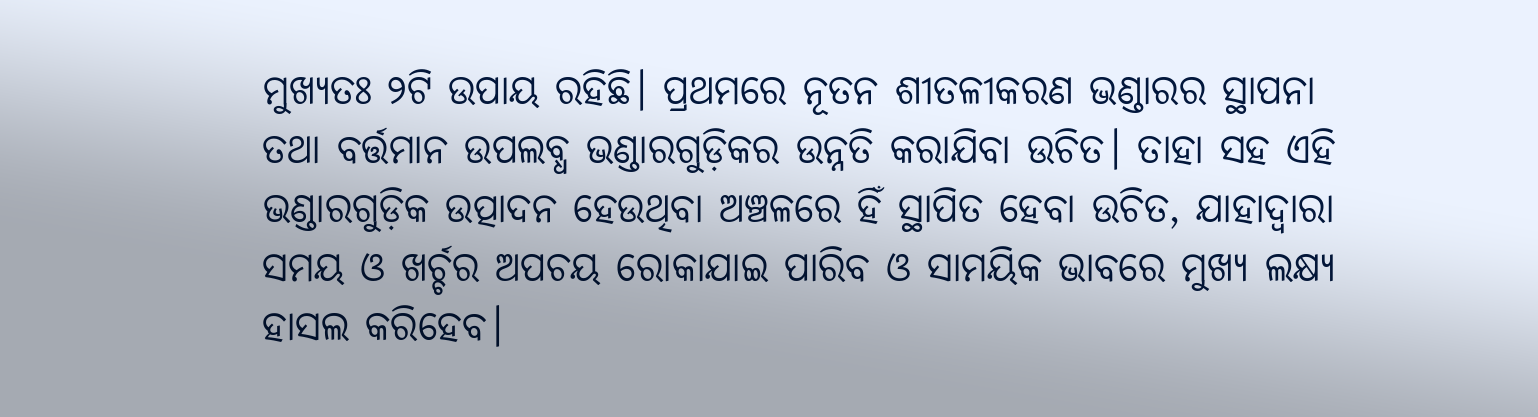ମୁଖ୍ୟତଃ ୨ଟି ଉପାୟ ରହିଛି। ପ୍ରଥମରେ ନୂତନ ଶୀତଳୀକରଣ ଭଣ୍ଡାରର ସ୍ଥାପନା ତଥା ବର୍ତ୍ତମାନ ଉପଲବ୍ଧ ଭଣ୍ଡାରଗୁଡ଼ିକର ଉନ୍ନତି କରାଯିବା ଉଚିତ। ତାହା ସହ ଏହି ଭଣ୍ଡାରଗୁଡ଼ିକ ଉତ୍ପାଦନ ହେଉଥିବା ଅଞ୍ଚଳରେ ହିଁ ସ୍ଥାପିତ ହେବା ଉଚିତ, ଯାହାଦ୍ୱାରା ସମୟ ଓ ଖର୍ଚ୍ଚର ଅପଚୟ ରୋକାଯାଇ ପାରିବ ଓ ସାମୟିକ ଭାବରେ ମୁଖ୍ୟ ଲକ୍ଷ୍ୟ ହାସଲ କରିହେବ।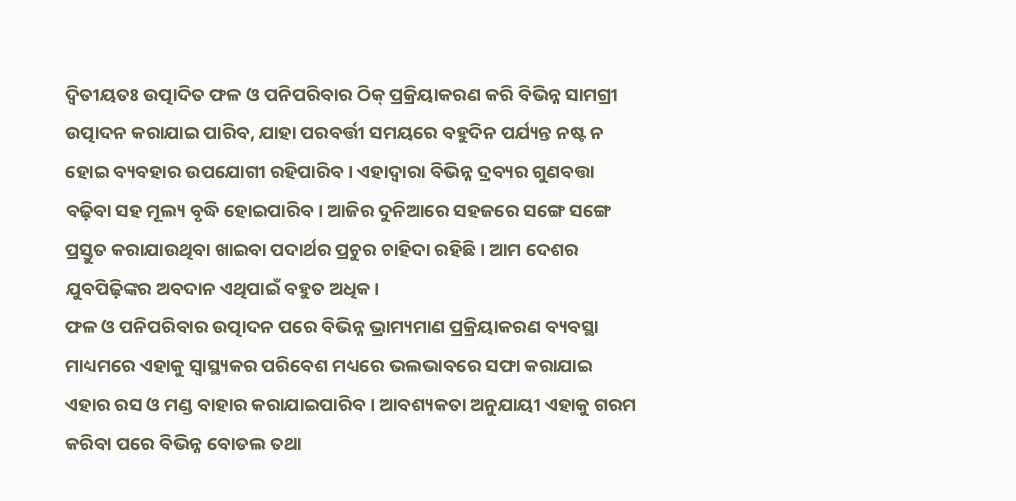ଦ୍ୱିତୀୟତଃ ଉତ୍ପାଦିତ ଫଳ ଓ ପନିପରିବାର ଠିକ୍ ପ୍ରକ୍ରିୟାକରଣ କରି ବିଭିନ୍ନ ସାମଗ୍ରୀ ଉତ୍ପାଦନ କରାଯାଇ ପାରିବ, ଯାହା ପରବର୍ତ୍ତୀ ସମୟରେ ବହୁଦିନ ପର୍ଯ୍ୟନ୍ତ ନଷ୍ଟ ନ ହୋଇ ବ୍ୟବହାର ଉପଯୋଗୀ ରହିପାରିବ। ଏହାଦ୍ୱାରା ବିଭିନ୍ନ ଦ୍ରବ୍ୟର ଗୁଣବତ୍ତା ବଢ଼ିବା ସହ ମୂଲ୍ୟ ବୃଦ୍ଧି ହୋଇପାରିବ। ଆଜିର ଦୁନିଆରେ ସହଜରେ ସଙ୍ଗେ ସଙ୍ଗେ ପ୍ରସ୍ତୁତ କରାଯାଉଥିବା ଖାଇବା ପଦାର୍ଥର ପ୍ରଚୁର ଚାହିଦା ରହିଛି। ଆମ ଦେଶର ଯୁବପିଢ଼ିଙ୍କର ଅବଦାନ ଏଥିପାଇଁ ବହୁତ ଅଧିକ।
ଫଳ ଓ ପନିପରିବାର ଉତ୍ପାଦନ ପରେ ବିଭିନ୍ନ ଭ୍ରାମ୍ୟମାଣ ପ୍ରକ୍ରିୟାକରଣ ବ୍ୟବସ୍ଥା ମାଧ୍ୟମରେ ଏହାକୁ ସ୍ବାସ୍ଥ୍ୟକର ପରିବେଶ ମଧ୍ୟରେ ଭଲଭାବରେ ସଫା କରାଯାଇ ଏହାର ରସ ଓ ମଣ୍ଡ ବାହାର କରାଯାଇପାରିବ। ଆବଶ୍ୟକତା ଅନୁଯାୟୀ ଏହାକୁ ଗରମ କରିବା ପରେ ବିଭିନ୍ନ ବୋତଲ ତଥା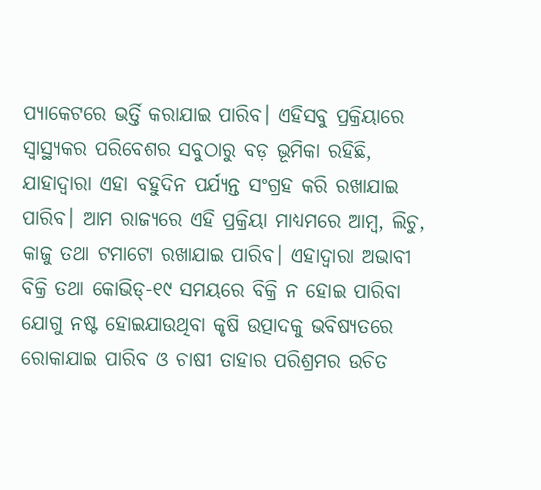ପ୍ୟାକେଟରେ ଭର୍ତ୍ତି କରାଯାଇ ପାରିବ। ଏହିସବୁ ପ୍ରକ୍ରିୟାରେ ସ୍ବାସ୍ଥ୍ୟକର ପରିବେଶର ସବୁଠାରୁ ବଡ଼ ଭୂମିକା ରହିଛି, ଯାହାଦ୍ୱାରା ଏହା ବହୁଦିନ ପର୍ଯ୍ୟନ୍ତ ସଂଗ୍ରହ କରି ରଖାଯାଇ ପାରିବ। ଆମ ରାଜ୍ୟରେ ଏହି ପ୍ରକ୍ରିୟା ମାଧ୍ୟମରେ ଆମ୍ବ, ଲିଚୁ, କାଜୁ ତଥା ଟମାଟୋ ରଖାଯାଇ ପାରିବ। ଏହାଦ୍ୱାରା ଅଭାବୀ ବିକ୍ରି ତଥା କୋଭିଡ୍-୧୯ ସମୟରେ ବିକ୍ରି ନ ହୋଇ ପାରିବା ଯୋଗୁ ନଷ୍ଟ ହୋଇଯାଉଥିବା କୃଷି ଉତ୍ପାଦକୁ ଭବିଷ୍ୟତରେ ରୋକାଯାଇ ପାରିବ ଓ ଚାଷୀ ତାହାର ପରିଶ୍ରମର ଉଚିତ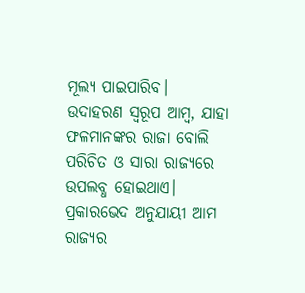ମୂଲ୍ୟ ପାଇପାରିବ।
ଉଦାହରଣ ସ୍ବରୂପ ଆମ୍ବ, ଯାହା ଫଳମାନଙ୍କର ରାଜା ବୋଲି ପରିଚିତ ଓ ସାରା ରାଜ୍ୟରେ ଉପଲବ୍ଧ ହୋଇଥାଏ। ପ୍ରକାରଭେଦ ଅନୁଯାୟୀ ଆମ ରାଜ୍ୟର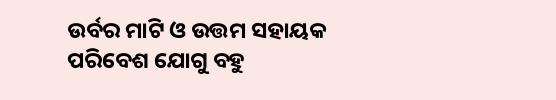ଉର୍ବର ମାଟି ଓ ଉତ୍ତମ ସହାୟକ ପରିବେଶ ଯୋଗୁ ବହୁ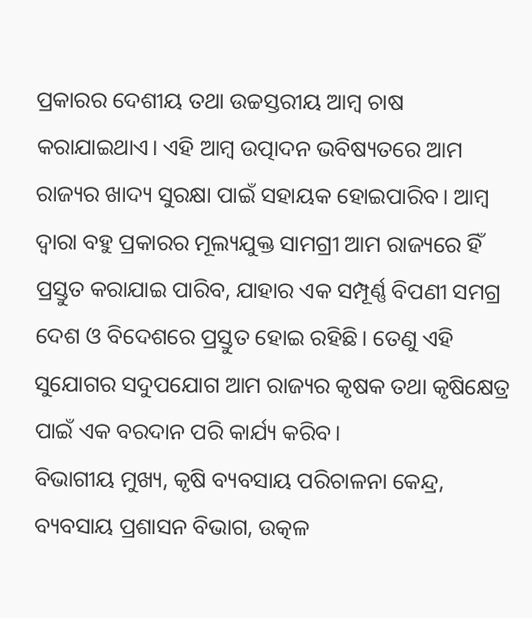ପ୍ରକାରର ଦେଶୀୟ ତଥା ଉଚ୍ଚସ୍ତରୀୟ ଆମ୍ବ ଚାଷ କରାଯାଇଥାଏ। ଏହି ଆମ୍ବ ଉତ୍ପାଦନ ଭବିଷ୍ୟତରେ ଆମ ରାଜ୍ୟର ଖାଦ୍ୟ ସୁରକ୍ଷା ପାଇଁ ସହାୟକ ହୋଇପାରିବ। ଆମ୍ବ ଦ୍ୱାରା ବହୁ ପ୍ରକାରର ମୂଲ୍ୟଯୁକ୍ତ ସାମଗ୍ରୀ ଆମ ରାଜ୍ୟରେ ହିଁ ପ୍ରସ୍ତୁତ କରାଯାଇ ପାରିବ, ଯାହାର ଏକ ସମ୍ପୂର୍ଣ୍ଣ ବିପଣୀ ସମଗ୍ର ଦେଶ ଓ ବିଦେଶରେ ପ୍ରସ୍ତୁତ ହୋଇ ରହିଛି। ତେଣୁ ଏହି ସୁଯୋଗର ସଦୁପଯୋଗ ଆମ ରାଜ୍ୟର କୃଷକ ତଥା କୃଷିକ୍ଷେତ୍ର ପାଇଁ ଏକ ବରଦାନ ପରି କାର୍ଯ୍ୟ କରିବ।
ବିଭାଗୀୟ ମୁଖ୍ୟ, କୃଷି ବ୍ୟବସାୟ ପରିଚାଳନା କେନ୍ଦ୍ର, ବ୍ୟବସାୟ ପ୍ରଶାସନ ବିଭାଗ, ଉତ୍କଳ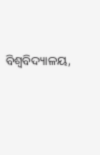ବିଶ୍ୱବିଦ୍ୟାଳୟ,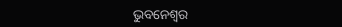ଭୁବନେଶ୍ୱର